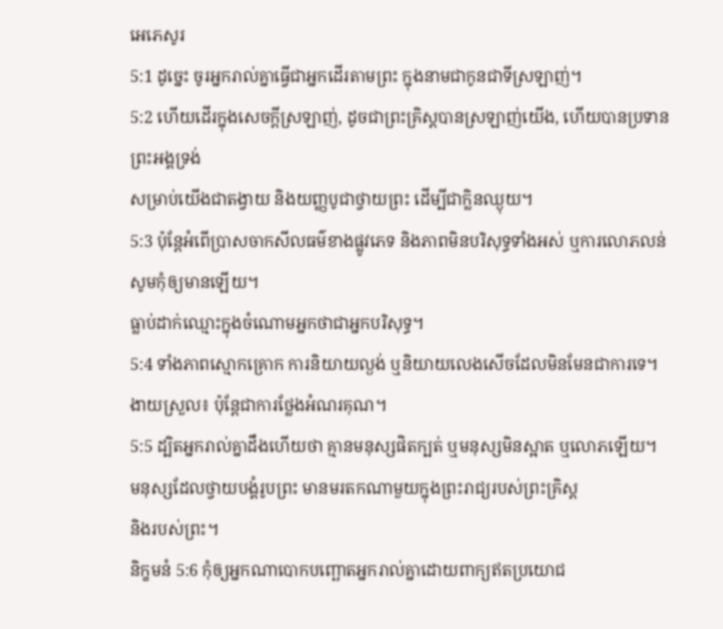អេភេសូរ
5:1 ដូច្នេះ ចូរអ្នករាល់គ្នាធ្វើជាអ្នកដើរតាមព្រះ ក្នុងនាមជាកូនជាទីស្រឡាញ់។
5:2 ហើយដើរក្នុងសេចក្ដីស្រឡាញ់, ដូចជាព្រះគ្រិស្ដបានស្រឡាញ់យើង, ហើយបានប្រទានព្រះអង្គទ្រង់
សម្រាប់យើងជាតង្វាយ និងយញ្ញបូជាថ្វាយព្រះ ដើម្បីជាក្លិនឈ្ងុយ។
5:3 ប៉ុន្តែអំពើប្រាសចាកសីលធម៌ខាងផ្លូវភេទ និងភាពមិនបរិសុទ្ធទាំងអស់ ឬការលោភលន់ សូមកុំឲ្យមានឡើយ។
ធ្លាប់ដាក់ឈ្មោះក្នុងចំណោមអ្នកថាជាអ្នកបរិសុទ្ធ។
5:4 ទាំងភាពស្មោកគ្រោក ការនិយាយល្ងង់ ឬនិយាយលេងសើចដែលមិនមែនជាការទេ។
ងាយស្រួល៖ ប៉ុន្តែជាការថ្លែងអំណរគុណ។
5:5 ដ្បិតអ្នករាល់គ្នាដឹងហើយថា គ្មានមនុស្សផិតក្បត់ ឬមនុស្សមិនស្អាត ឬលោភឡើយ។
មនុស្សដែលថ្វាយបង្គំរូបព្រះ មានមរតកណាមួយក្នុងព្រះរាជ្យរបស់ព្រះគ្រិស្ដ
និងរបស់ព្រះ។
និក្ខមនំ 5:6 កុំឲ្យអ្នកណាបោកបញ្ឆោតអ្នករាល់គ្នាដោយពាក្យឥតប្រយោជ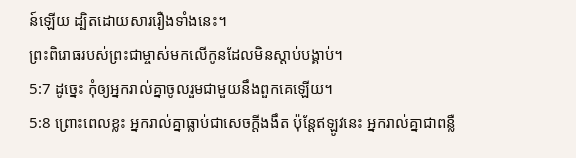ន៍ឡើយ ដ្បិតដោយសាររឿងទាំងនេះ។
ព្រះពិរោធរបស់ព្រះជាម្ចាស់មកលើកូនដែលមិនស្តាប់បង្គាប់។
5:7 ដូច្នេះ កុំឲ្យអ្នករាល់គ្នាចូលរួមជាមួយនឹងពួកគេឡើយ។
5:8 ព្រោះពេលខ្លះ អ្នករាល់គ្នាធ្លាប់ជាសេចក្ដីងងឹត ប៉ុន្តែឥឡូវនេះ អ្នករាល់គ្នាជាពន្លឺ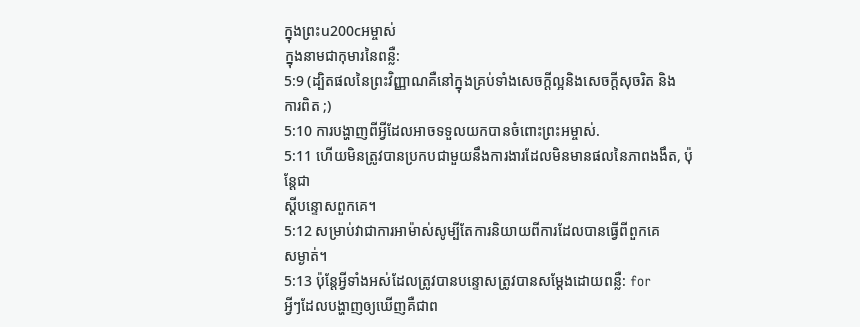ក្នុងព្រះu200cអម្ចាស់
ក្នុងនាមជាកុមារនៃពន្លឺ:
5:9 (ដ្បិតផលនៃព្រះវិញ្ញាណគឺនៅក្នុងគ្រប់ទាំងសេចក្ដីល្អនិងសេចក្ដីសុចរិត និង
ការពិត ;)
5:10 ការបង្ហាញពីអ្វីដែលអាចទទួលយកបានចំពោះព្រះអម្ចាស់.
5:11 ហើយមិនត្រូវបានប្រកបជាមួយនឹងការងារដែលមិនមានផលនៃភាពងងឹត, ប៉ុន្តែជា
ស្តីបន្ទោសពួកគេ។
5:12 សម្រាប់វាជាការអាម៉ាស់សូម្បីតែការនិយាយពីការដែលបានធ្វើពីពួកគេ
សម្ងាត់។
5:13 ប៉ុន្តែអ្វីទាំងអស់ដែលត្រូវបានបន្ទោសត្រូវបានសម្ដែងដោយពន្លឺ: for
អ្វីៗដែលបង្ហាញឲ្យឃើញគឺជាព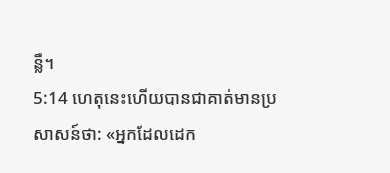ន្លឺ។
5:14 ហេតុនេះហើយបានជាគាត់មានប្រសាសន៍ថា: «អ្នកដែលដេក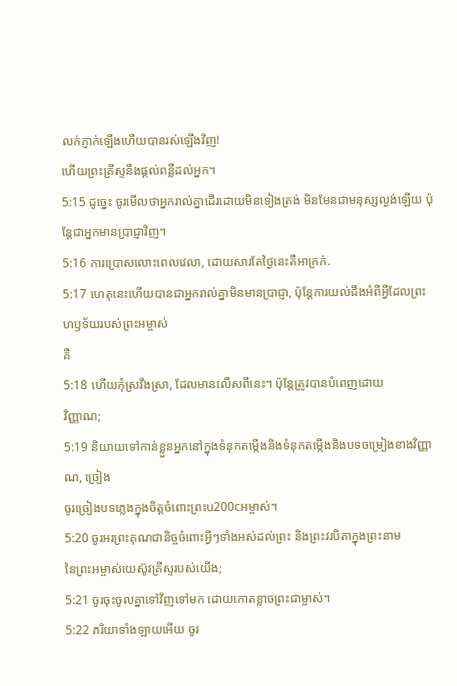លក់ភ្ញាក់ឡើងហើយបានរស់ឡើងវិញ!
ហើយព្រះគ្រីស្ទនឹងផ្តល់ពន្លឺដល់អ្នក។
5:15 ដូច្នេះ ចូរមើលថាអ្នករាល់គ្នាដើរដោយមិនទៀងត្រង់ មិនមែនជាមនុស្សល្ងង់ឡើយ ប៉ុន្តែជាអ្នកមានប្រាជ្ញាវិញ។
5:16 ការប្រោសលោះពេលវេលា, ដោយសារតែថ្ងៃនេះគឺអាក្រក់.
5:17 ហេតុនេះហើយបានជាអ្នករាល់គ្នាមិនមានប្រាជ្ញា, ប៉ុន្តែការយល់ដឹងអំពីអ្វីដែលព្រះហឫទ័យរបស់ព្រះអម្ចាស់
គឺ
5:18 ហើយកុំស្រវឹងស្រា, ដែលមានលើសពីនេះ។ ប៉ុន្តែត្រូវបានបំពេញដោយ
វិញ្ញាណ;
5:19 និយាយទៅកាន់ខ្លួនអ្នកនៅក្នុងទំនុកតម្កើងនិងទំនុកតម្កើងនិងបទចម្រៀងខាងវិញ្ញាណ, ច្រៀង
ចូរច្រៀងបទភ្លេងក្នុងចិត្តចំពោះព្រះu200cអម្ចាស់។
5:20 ចូរអរព្រះគុណជានិច្ចចំពោះអ្វីៗទាំងអស់ដល់ព្រះ និងព្រះវរបិតាក្នុងព្រះនាម
នៃព្រះអម្ចាស់យេស៊ូវគ្រីស្ទរបស់យើង;
5:21 ចូរចុះចូលគ្នាទៅវិញទៅមក ដោយកោតខ្លាចព្រះជាម្ចាស់។
5:22 ភរិយាទាំងឡាយអើយ ចូរ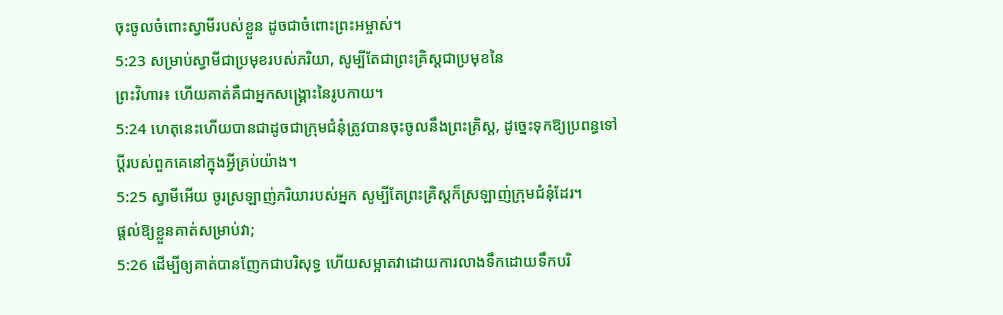ចុះចូលចំពោះស្វាមីរបស់ខ្លួន ដូចជាចំពោះព្រះអម្ចាស់។
5:23 សម្រាប់ស្វាមីជាប្រមុខរបស់ភរិយា, សូម្បីតែជាព្រះគ្រិស្ដជាប្រមុខនៃ
ព្រះវិហារ៖ ហើយគាត់គឺជាអ្នកសង្គ្រោះនៃរូបកាយ។
5:24 ហេតុនេះហើយបានជាដូចជាក្រុមជំនុំត្រូវបានចុះចូលនឹងព្រះគ្រិស្ដ, ដូច្នេះទុកឱ្យប្រពន្ធទៅ
ប្តីរបស់ពួកគេនៅក្នុងអ្វីគ្រប់យ៉ាង។
5:25 ស្វាមីអើយ ចូរស្រឡាញ់ភរិយារបស់អ្នក សូម្បីតែព្រះគ្រិស្ដក៏ស្រឡាញ់ក្រុមជំនុំដែរ។
ផ្តល់ឱ្យខ្លួនគាត់សម្រាប់វា;
5:26 ដើម្បីឲ្យគាត់បានញែកជាបរិសុទ្ធ ហើយសម្អាតវាដោយការលាងទឹកដោយទឹកបរិ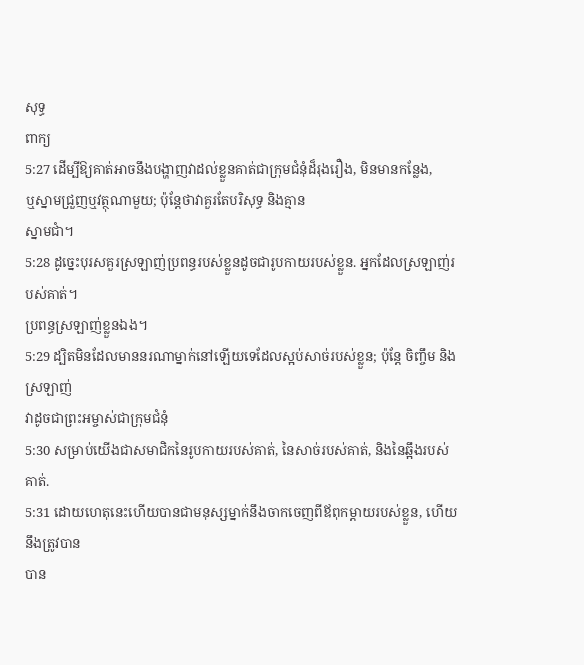សុទ្ធ
ពាក្យ
5:27 ដើម្បីឱ្យគាត់អាចនឹងបង្ហាញវាដល់ខ្លួនគាត់ជាក្រុមជំនុំដ៏រុងរឿង, មិនមានកន្លែង,
ឬស្នាមជ្រួញឬវត្ថុណាមួយ; ប៉ុន្តែថាវាគួរតែបរិសុទ្ធ និងគ្មាន
ស្នាមជាំ។
5:28 ដូច្នេះបុរសគួរស្រឡាញ់ប្រពន្ធរបស់ខ្លួនដូចជារូបកាយរបស់ខ្លួន. អ្នកដែលស្រឡាញ់របស់គាត់។
ប្រពន្ធស្រឡាញ់ខ្លួនឯង។
5:29 ដ្បិតមិនដែលមាននរណាម្នាក់នៅឡើយទេដែលស្អប់សាច់របស់ខ្លួន; ប៉ុន្តែ ចិញ្ចឹម និង ស្រឡាញ់
វាដូចជាព្រះអម្ចាស់ជាក្រុមជំនុំ
5:30 សម្រាប់យើងជាសមាជិកនៃរូបកាយរបស់គាត់, នៃសាច់របស់គាត់, និងនៃឆ្អឹងរបស់គាត់.
5:31 ដោយហេតុនេះហើយបានជាមនុស្សម្នាក់នឹងចាកចេញពីឪពុកម្តាយរបស់ខ្លួន, ហើយនឹងត្រូវបាន
បាន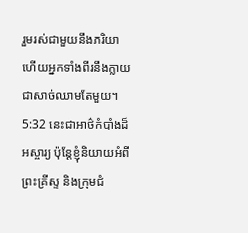រួមរស់ជាមួយនឹងភរិយា ហើយអ្នកទាំងពីរនឹងក្លាយជាសាច់ឈាមតែមួយ។
5:32 នេះជាអាថ៌កំបាំងដ៏អស្ចារ្យ ប៉ុន្តែខ្ញុំនិយាយអំពីព្រះគ្រីស្ទ និងក្រុមជំ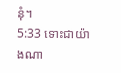នុំ។
5:33 ទោះជាយ៉ាងណា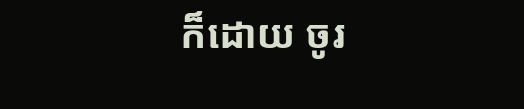ក៏ដោយ ចូរ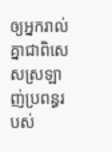ឲ្យអ្នករាល់គ្នាជាពិសេសស្រឡាញ់ប្រពន្ធរបស់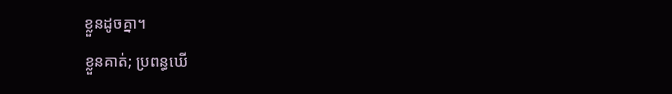ខ្លួនដូចគ្នា។
ខ្លួនគាត់; ប្រពន្ធឃើ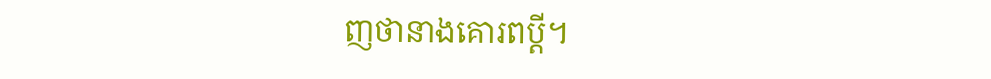ញថានាងគោរពប្ដី។